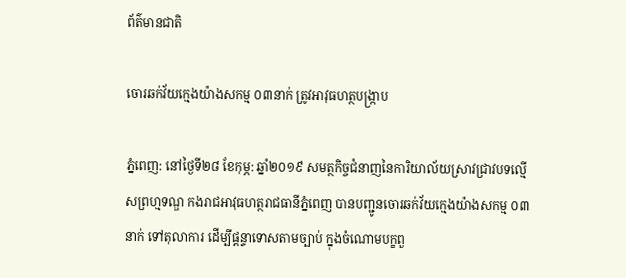ព័ត៌មានជាតិ

ចោរឆក់វ័យក្មេងយ៉ាងសកម្ម ០៣នាក់ ត្រូវអាវុធហត្ថបង្ក្រាប

ភ្នំពេញ: នៅថ្ងៃទី២៨ ខែកុម្ភ: ឆ្នាំ២០១៩ សមត្ថកិច្ចជំនាញនៃការិយាល័យស្រាវជ្រាវបទល្មើសព្រហ្មទណ្ឌ កងរាជអាវុធហត្ថរាជធានីភ្នំពេញ បានបញ្ជូនចោរឆក់វ័យក្មេងយ៉ាងសកម្ម ០៣នាក់ ទៅតុលាការ ដើម្បីផ្តន្ទាទោសតាមច្បាប់ ក្នុងចំណោមបក្ខពួ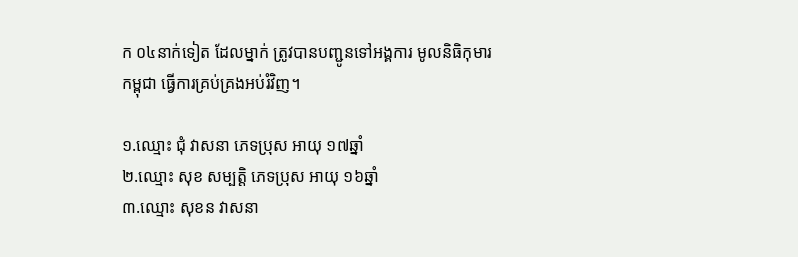ក ០៤នាក់ទៀត ដែលម្នាក់ ត្រូវបានបញ្ជូនទៅអង្គការ មូលនិធិកុមារកម្ពុជា ធ្វើការគ្រប់គ្រងអប់រំវិញ។

១.ឈ្មោះ ជុំ វាសនា ភេទប្រុស អាយុ ១៧ឆ្នាំ
២.ឈ្មោះ សុខ សម្បត្តិ ភេទប្រុស អាយុ ១៦ឆ្នាំ
៣.ឈ្មោះ សុខន វាសនា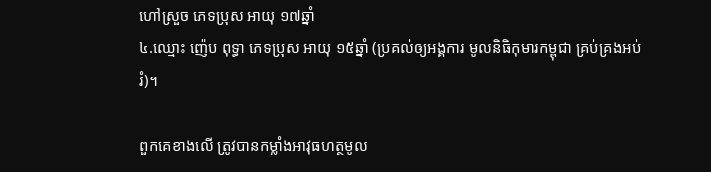ហៅស្រួច ភេទប្រុស អាយុ ១៧ឆ្នាំ
៤.ឈ្មោះ ញ៉េប ពុទ្ធា ភេទប្រុស អាយុ ១៥ឆ្នាំ (ប្រគល់ឲ្យអង្គការ មូលនិធិកុមារកម្ពុជា គ្រប់គ្រងអប់រំ)។

ពួកគេខាងលើ ត្រូវបានកម្លាំងអាវុធហត្ថមូល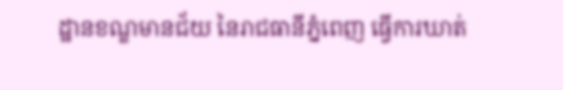ដ្ឋានខណ្ឌមានជ័យ នៃរាជធានីភ្នំពេញ ធ្វើការឃាត់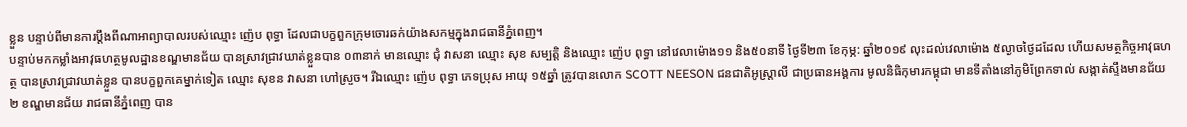ខ្លួន បន្ទាប់ពីមានការប្តឹងពីណាអាព្យាបាលរបស់ឈ្មោះ ញ៉េប ពុទ្ធា ដែលជាបក្ខពួកក្រុមចោរឆក់យ៉ាងសកម្មក្នុងរាជធានីភ្នំពេញ។
បន្ទាប់មកកម្លាំងអាវុធហត្ថមូលដ្ឋានខណ្ឌមានជ័យ បានស្រាវជ្រាវឃាត់ខ្លួនបាន ០៣នាក់ មានឈ្មោះ ជុំ វាសនា ឈ្មោះ សុខ សម្បត្តិ និងឈ្មោះ ញ៉េប ពុទ្ធា នៅវេលាម៉ោង១១ និង៥០នាទី ថ្ងៃទី២៣ ខែកុម្ភ: ឆ្នាំ២០១៩ លុះដល់វេលាម៉ោង ៥ល្ងាចថ្ងៃដដែល ហើយសមត្ថកិច្ចអាវុធហត្ថ បានស្រាវជ្រាវឃាត់ខ្លួន បានបក្ខពួកគេម្នាក់ទៀត ឈ្មោះ សុខន វាសនា ហៅស្រួច។ រីឯឈ្មោះ ញ៉េប ពុទ្ធា ភេទប្រុស អាយុ ១៥ឆ្នាំ ត្រូវបានលោក SCOTT NEESON ជនជាតិអូស្រ្តាលី ជាប្រធានអង្គការ មូលនិធិកុមារកម្ពុជា មានទីតាំងនៅភូមិព្រែកទាល់ សង្កាត់ស្ទឹងមានជ័យ២ ខណ្ឌមានជ័យ រាជធានីភ្នំពេញ បាន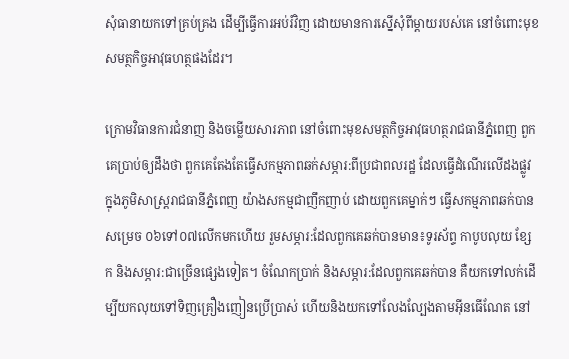សុំធានាយកទៅគ្រប់គ្រង ដើម្បីធ្វើការអប់រំវិញ ដោយមានការស្នើសុំពីម្តាយរបស់គេ នៅចំពោះមុខសមត្ថកិច្ចអាវុធហត្ថផងដែរ។

ក្រោមវិធានការជំនាញ និងចម្លើយសារភាព នៅចំពោះមុខសមត្ថកិច្ចអាវុធហត្ថរាជធានីភ្នំពេញ ពួកគេប្រាប់ឲ្យដឹងថា ពួកគេតែងតែធ្វើសកម្មភាពឆក់សម្ភារ:ពីប្រជាពលរដ្ឋ ដែលធ្វើដំណើរលើដងផ្លូវ ក្នុងភូមិសាស្រ្តរាជធានីភ្នំពេញ យ៉ាងសកម្មជាញឹកញាប់ ដោយពួកគេម្នាក់ៗ ធ្វើសកម្មភាពឆក់បានសម្រេច ០៦ទៅ០៧លើកមកហើយ រួមសម្ភារ:ដែលពួកគេឆក់បានមាន៖ទូរស័ព្ទ កាបូបលុយ ខ្សែក និងសម្ភារ:ជាច្រើនផ្សេងទៀត។ ចំណែកប្រាក់ និងសម្ភារ:ដែលពួកគេឆក់បាន គឺយកទៅលក់ដើម្បីយកលុយទៅទិញគ្រឿងញៀនប្រើប្រាស់ ហើយនិងយកទៅលែងល្បែងតាមអ៊ីនធើណែត នៅ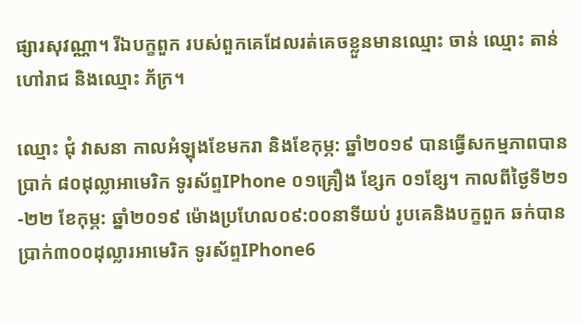ផ្សារសុវណ្ណា។ រីឯបក្ខពួក របស់ពួកគេដែលរត់គេចខ្លួនមានឈ្មោះ ចាន់ ឈ្មោះ តាន់ ហៅរាជ និងឈ្មោះ ភ័ក្រ។

ឈ្មោះ ជុំ វាសនា កាលអំឡុងខែមករា និងខែកុម្ភ: ឆ្នាំ២០១៩ បានធ្វើសកម្មភាពបានប្រាក់ ៨០ដុល្លាអាមេរិក ទូរស័ព្ទIPhone ០១គ្រឿង ខ្សែក ០១ខ្សែ។ កាលពីថ្ងៃទី២១-២២ ខែកុម្ភ: ឆ្នាំ២០១៩ ម៉ោងប្រហែល០៩:០០នាទីយប់ រូបគេនិងបក្ខពួក ឆក់បានប្រាក់៣០០ដុល្លារអាមេរិក ទូរស័ព្ទIPhone6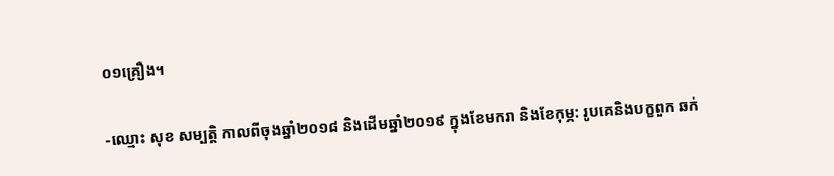០១គ្រឿង។

-ឈ្មោះ សុខ សម្បត្តិ កាលពីចុងឆ្នាំ២០១៨ និងដើមឆ្នាំ២០១៩ ក្នុងខែមករា និងខែកុម្ភ: រូបគេនិងបក្ខពួក ឆក់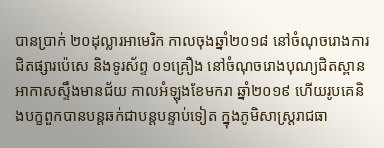បានប្រាក់ ២០ដុល្លារអាមេរិក កាលចុងឆ្នាំ២០១៨ នៅចំណុចរោងការជិតផ្សារប៉េសេ និងទូរស័ព្ទ ០១គ្រឿង នៅចំណុចរោងបុណ្យជិតស្ពានអាកាសស្ទឹងមានជ័យ កាលអំឡុងខែមករា ឆ្នាំ២០១៩ ហើយរូបគេនិងបក្ខពួកបានបន្តឆក់ជាបន្តបន្ទាប់ទៀត ក្នុងភូមិសាស្រ្តរាជធា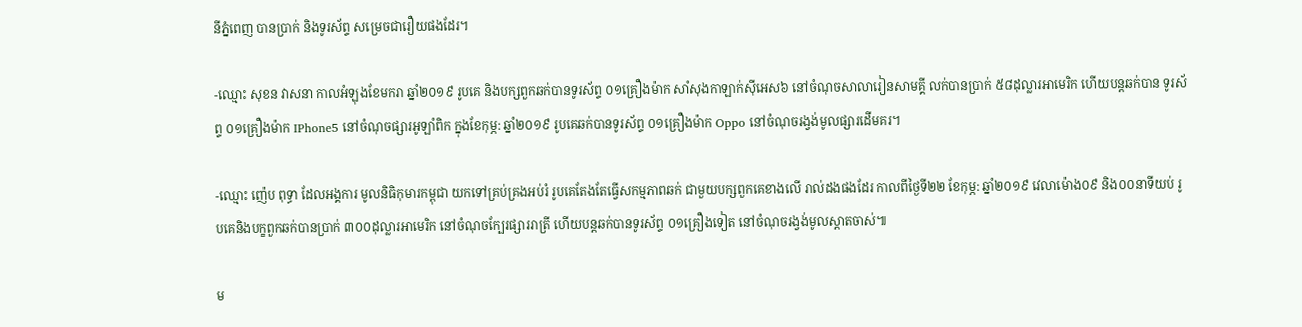នីភ្នំពេញ បានប្រាក់ និងទូរស័ព្ទ សម្រេចជារឿយផងដែរ។

-ឈ្មោះ សុខន វាសនា កាលអំឡុងខែមករា ឆ្នាំ២០១៩ រូបគេ និងបក្សពួកឆក់បានទូរស័ព្ទ ០១គ្រឿងម៉ាក សាំសុងកាឡាក់ស៊ីអេស៦ នៅចំណុចសាលារៀនសាមគ្គី លក់បានប្រាក់ ៥៨ដុល្លារអាមេរិក ហើយបន្តឆក់បាន ទូរស័ព្ទ ០១គ្រឿងម៉ាក IPhone5 នៅចំណុចផ្សារអូឡាំពិក ក្នុងខែកុម្ភ: ឆ្នាំ២០១៩ រូបគេឆក់បានទូរស័ព្ទ ០១គ្រឿងម៉ាក Oppo នៅចំណុចរង្វង់មូលផ្សារដើមគរ។

-ឈ្មោះ ញ៉េប ពុទ្ធា ដែលអង្គការ មូលនិធិកុមារកម្ពុជា យកទៅគ្រប់គ្រងអប់រំ រូបគេតែងតែធ្វើសកម្មភាពឆក់ ជាមួយបក្សពួកគេខាងលើ រាល់ដងផងដែរ កាលពីថ្ងៃទី២២ ខែកុម្ភ: ឆ្នាំ២០១៩ វេលាម៉ោង០៩ និង០០នាទីយប់ រូបគេនិងបក្ខពួកឆក់បានប្រាក់ ៣០០ដុល្លារអាមេរិក នៅចំណុចក្បែរផ្សាររាត្រី ហើយបន្តឆក់បានទូរស័ព្ទ ០១គ្រឿងទៀត នៅចំណុចរង្វង់មូលស្តាតចាស់៕

ម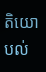តិយោបល់